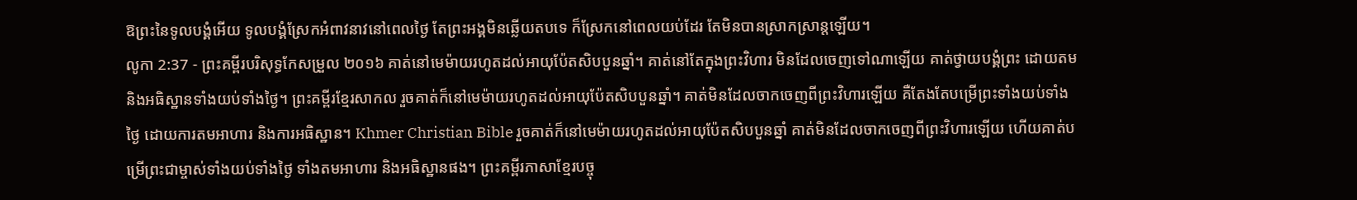ឱព្រះនៃទូលបង្គំអើយ ទូលបង្គំស្រែកអំពាវនាវនៅពេលថ្ងៃ តែព្រះអង្គមិនឆ្លើយតបទេ ក៏ស្រែកនៅពេលយប់ដែរ តែមិនបានស្រាកស្រាន្តឡើយ។
លូកា 2:37 - ព្រះគម្ពីរបរិសុទ្ធកែសម្រួល ២០១៦ គាត់នៅមេម៉ាយរហូតដល់អាយុប៉ែតសិបបួនឆ្នាំ។ គាត់នៅតែក្នុងព្រះវិហារ មិនដែលចេញទៅណាឡើយ គាត់ថ្វាយបង្គំព្រះ ដោយតម និងអធិស្ឋានទាំងយប់ទាំងថ្ងៃ។ ព្រះគម្ពីរខ្មែរសាកល រួចគាត់ក៏នៅមេម៉ាយរហូតដល់អាយុប៉ែតសិបបួនឆ្នាំ។ គាត់មិនដែលចាកចេញពីព្រះវិហារឡើយ គឺតែងតែបម្រើព្រះទាំងយប់ទាំងថ្ងៃ ដោយការតមអាហារ និងការអធិស្ឋាន។ Khmer Christian Bible រួចគាត់ក៏នៅមេម៉ាយរហូតដល់អាយុប៉ែតសិបបួនឆ្នាំ គាត់មិនដែលចាកចេញពីព្រះវិហារឡើយ ហើយគាត់បម្រើព្រះជាម្ចាស់ទាំងយប់ទាំងថ្ងៃ ទាំងតមអាហារ និងអធិស្ឋានផង។ ព្រះគម្ពីរភាសាខ្មែរបច្ចុ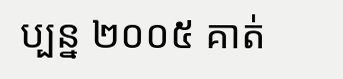ប្បន្ន ២០០៥ គាត់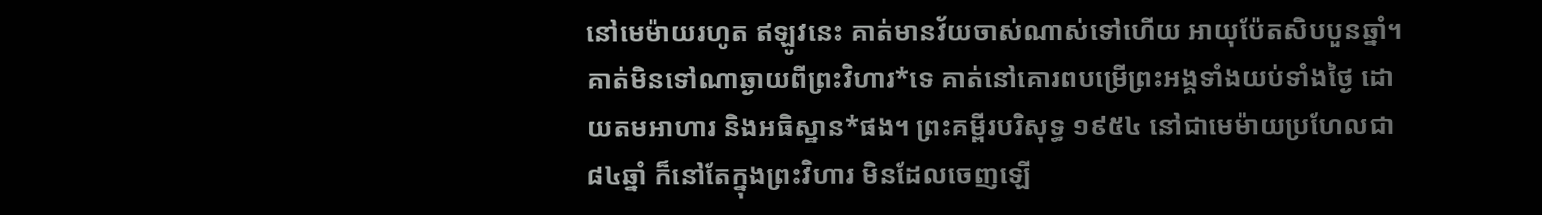នៅមេម៉ាយរហូត ឥឡូវនេះ គាត់មានវ័យចាស់ណាស់ទៅហើយ អាយុប៉ែតសិបបួនឆ្នាំ។ គាត់មិនទៅណាឆ្ងាយពីព្រះវិហារ*ទេ គាត់នៅគោរពបម្រើព្រះអង្គទាំងយប់ទាំងថ្ងៃ ដោយតមអាហារ និងអធិស្ឋាន*ផង។ ព្រះគម្ពីរបរិសុទ្ធ ១៩៥៤ នៅជាមេម៉ាយប្រហែលជា៨៤ឆ្នាំ ក៏នៅតែក្នុងព្រះវិហារ មិនដែលចេញឡើ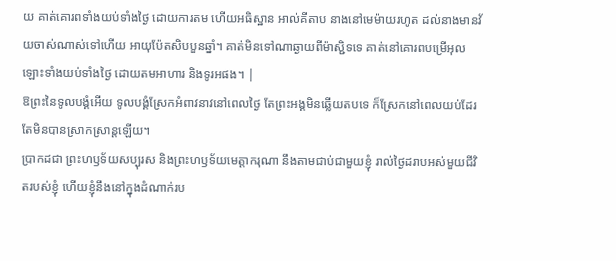យ គាត់គោរពទាំងយប់ទាំងថ្ងៃ ដោយការតម ហើយអធិស្ឋាន អាល់គីតាប នាងនៅមេម៉ាយរហូត ដល់នាងមានវ័យចាស់ណាស់ទៅហើយ អាយុប៉ែតសិបបួនឆ្នាំ។ គាត់មិនទៅណាឆ្ងាយពីម៉ាស្ជិទទេ គាត់នៅគោរពបម្រើអុលឡោះទាំងយប់ទាំងថ្ងៃ ដោយតមអាហារ និងទូរអផង។ |
ឱព្រះនៃទូលបង្គំអើយ ទូលបង្គំស្រែកអំពាវនាវនៅពេលថ្ងៃ តែព្រះអង្គមិនឆ្លើយតបទេ ក៏ស្រែកនៅពេលយប់ដែរ តែមិនបានស្រាកស្រាន្តឡើយ។
ប្រាកដជា ព្រះហឫទ័យសប្បុរស និងព្រះហឫទ័យមេត្តាករុណា នឹងតាមជាប់ជាមួយខ្ញុំ រាល់ថ្ងៃដរាបអស់មួយជីវិតរបស់ខ្ញុំ ហើយខ្ញុំនឹងនៅក្នុងដំណាក់រប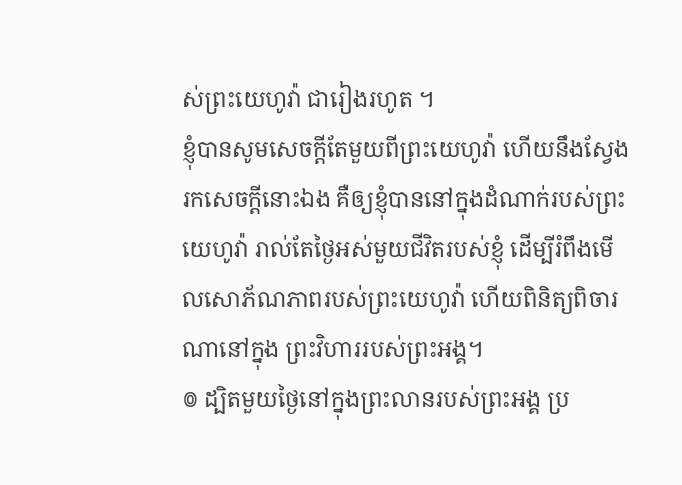ស់ព្រះយេហូវ៉ា ជារៀងរហូត ។
ខ្ញុំបានសូមសេចក្ដីតែមួយពីព្រះយេហូវ៉ា ហើយនឹងស្វែងរកសេចក្ដីនោះឯង គឺឲ្យខ្ញុំបាននៅក្នុងដំណាក់របស់ព្រះយេហូវ៉ា រាល់តែថ្ងៃអស់មួយជីវិតរបស់ខ្ញុំ ដើម្បីរំពឹងមើលសោភ័ណភាពរបស់ព្រះយេហូវ៉ា ហើយពិនិត្យពិចារណានៅក្នុង ព្រះវិហាររបស់ព្រះអង្គ។
៙ ដ្បិតមួយថ្ងៃនៅក្នុងព្រះលានរបស់ព្រះអង្គ ប្រ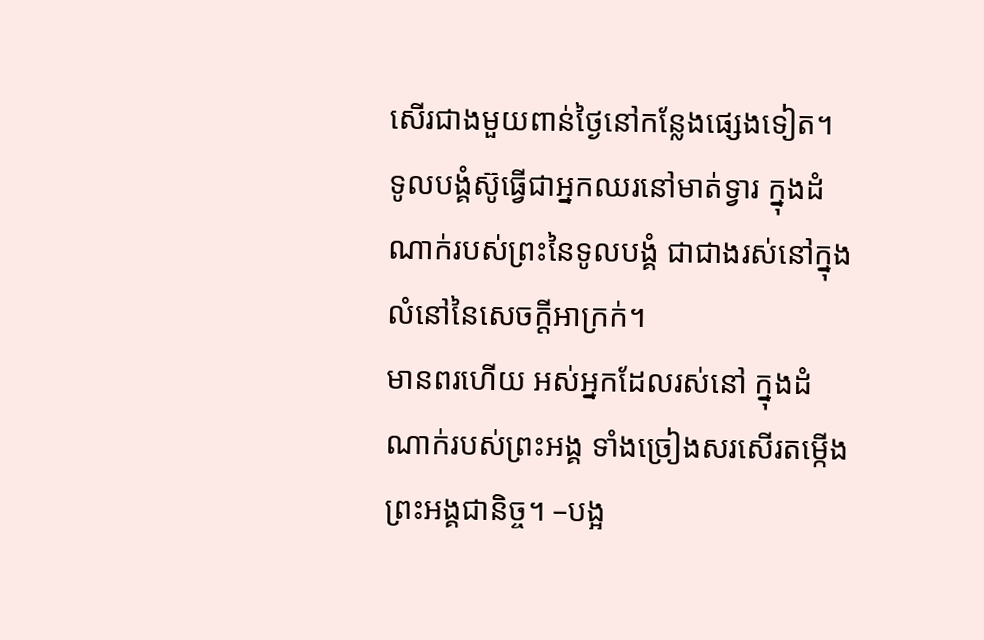សើរជាងមួយពាន់ថ្ងៃនៅកន្លែងផ្សេងទៀត។ ទូលបង្គំស៊ូធ្វើជាអ្នកឈរនៅមាត់ទ្វារ ក្នុងដំណាក់របស់ព្រះនៃទូលបង្គំ ជាជាងរស់នៅក្នុងលំនៅនៃសេចក្ដីអាក្រក់។
មានពរហើយ អស់អ្នកដែលរស់នៅ ក្នុងដំណាក់របស់ព្រះអង្គ ទាំងច្រៀងសរសើរតម្កើងព្រះអង្គជានិច្ច។ –បង្អ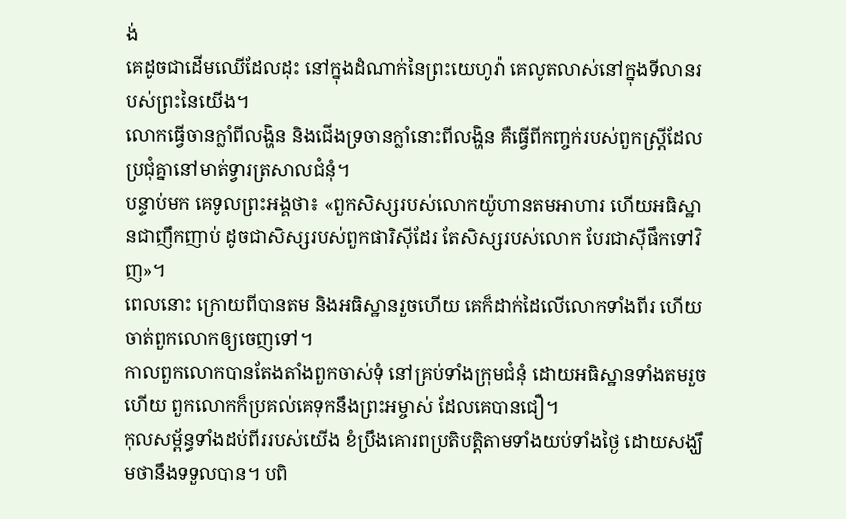ង់
គេដូចជាដើមឈើដែលដុះ នៅក្នុងដំណាក់នៃព្រះយេហូវ៉ា គេលូតលាស់នៅក្នុងទីលានរបស់ព្រះនៃយើង។
លោកធ្វើចានក្លាំពីលង្ហិន និងជើងទ្រចានក្លាំនោះពីលង្ហិន គឺធ្វើពីកញ្ចក់របស់ពួកស្ត្រីដែលប្រជុំគ្នានៅមាត់ទ្វារត្រសាលជំនុំ។
បន្ទាប់មក គេទូលព្រះអង្គថា៖ «ពួកសិស្សរបស់លោកយ៉ូហានតមអាហារ ហើយអធិស្ឋានជាញឹកញាប់ ដូចជាសិស្សរបស់ពួកផារិស៊ីដែរ តែសិស្សរបស់លោក បែរជាស៊ីផឹកទៅវិញ»។
ពេលនោះ ក្រោយពីបានតម និងអធិស្ឋានរួចហើយ គេក៏ដាក់ដៃលើលោកទាំងពីរ ហើយចាត់ពួកលោកឲ្យចេញទៅ។
កាលពួកលោកបានតែងតាំងពួកចាស់ទុំ នៅគ្រប់ទាំងក្រុមជំនុំ ដោយអធិស្ឋានទាំងតមរួចហើយ ពួកលោកក៏ប្រគល់គេទុកនឹងព្រះអម្ចាស់ ដែលគេបានជឿ។
កុលសម្ព័ន្ធទាំងដប់ពីររបស់យើង ខំប្រឹងគោរពប្រតិបត្តិតាមទាំងយប់ទាំងថ្ងៃ ដោយសង្ឃឹមថានឹងទទួលបាន។ បពិ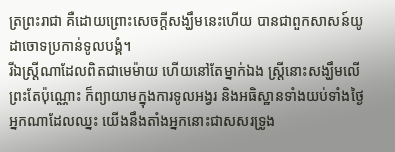ត្រព្រះរាជា គឺដោយព្រោះសេចក្តីសង្ឃឹមនេះហើយ បានជាពួកសាសន៍យូដាចោទប្រកាន់ទូលបង្គំ។
រីឯស្ត្រីណាដែលពិតជាមេម៉ាយ ហើយនៅតែម្នាក់ឯង ស្ត្រីនោះសង្ឃឹមលើព្រះតែប៉ុណ្ណោះ ក៏ព្យាយាមក្នុងការទូលអង្វរ និងអធិស្ឋានទាំងយប់ទាំងថ្ងៃ
អ្នកណាដែលឈ្នះ យើងនឹងតាំងអ្នកនោះជាសសរទ្រូង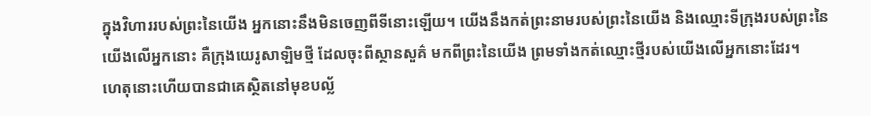ក្នុងវិហាររបស់ព្រះនៃយើង អ្នកនោះនឹងមិនចេញពីទីនោះឡើយ។ យើងនឹងកត់ព្រះនាមរបស់ព្រះនៃយើង និងឈ្មោះទីក្រុងរបស់ព្រះនៃយើងលើអ្នកនោះ គឺក្រុងយេរូសាឡិមថ្មី ដែលចុះពីស្ថានសួគ៌ មកពីព្រះនៃយើង ព្រមទាំងកត់ឈ្មោះថ្មីរបស់យើងលើអ្នកនោះដែរ។
ហេតុនោះហើយបានជាគេស្ថិតនៅមុខបល្ល័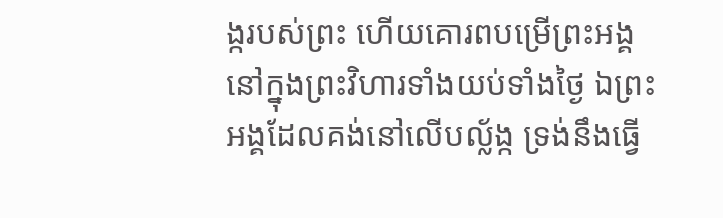ង្ករបស់ព្រះ ហើយគោរពបម្រើព្រះអង្គ នៅក្នុងព្រះវិហារទាំងយប់ទាំងថ្ងៃ ឯព្រះអង្គដែលគង់នៅលើបល្ល័ង្ក ទ្រង់នឹងធ្វើ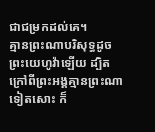ជាជម្រកដល់គេ។
គ្មានព្រះណាបរិសុទ្ធដូចព្រះយេហូវ៉ាឡើយ ដ្បិតក្រៅពីព្រះអង្គគ្មានព្រះណាទៀតសោះ ក៏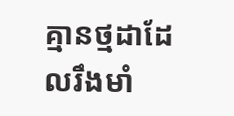គ្មានថ្មដាដែលរឹងមាំ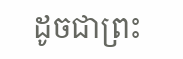ដូចជាព្រះ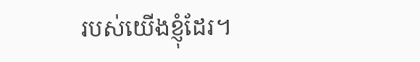របស់យើងខ្ញុំដែរ។